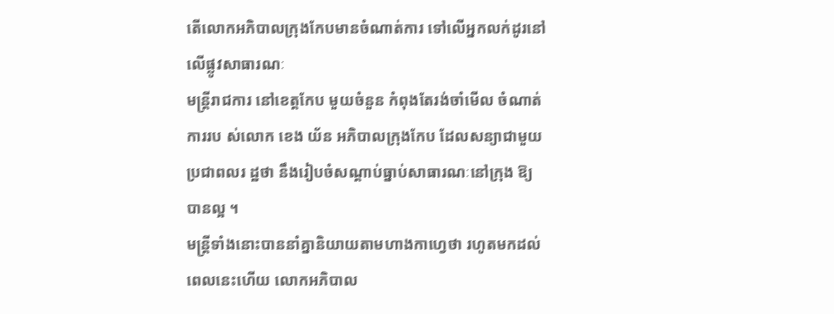តើលោកអភិបាលក្រុងកែបមានចំណាត់ការ ទៅលើអ្នកលក់ដូរនៅលើផ្លូវសាធារណៈ
មន្ត្រីរាជការ នៅខេត្តកែប មួយចំនួន កំពុងតែរង់ចាំមើល ចំណាត់ការរប ស់លោក ខេង យ័ន អភិបាលក្រុងកែប ដែលសន្យាជាមួយប្រជាពលរ ដ្ឋថា នឹងរៀបចំសណ្ដាប់ធ្នាប់សាធារណៈនៅក្រុង ឱ្យបានល្អ ។
មន្ត្រីទាំងនោះបាននាំគ្នានិយាយតាមហាងកាហ្វេថា រហូតមកដល់ពេលនេះហើយ លោកអភិបាល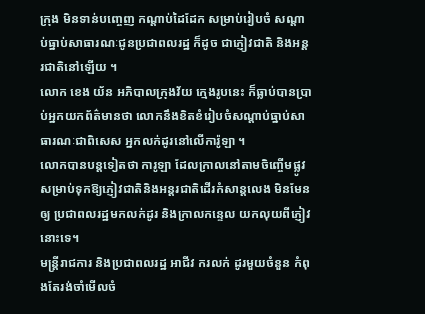ក្រុង មិនទាន់បញ្ចេញ កណ្ដាប់ដៃដែក សម្រាប់រៀបចំ សណ្ដាប់ធ្នាប់សាធារណៈជូនប្រជាពលរដ្ឋ ក៏ដូច ជាភ្ញៀវជាតិ និងអន្តរជាតិនៅឡើយ ។
លោក ខេង យ័ន អភិបាលក្រុងវ័យ ក្មេងរូបនេះ ក៏ធ្លាប់បានប្រាប់អ្នកយកព័ត៌មានថា លោកនឹងខិតខំរៀបចំសណ្តាប់ធ្នាប់សាធារណៈជាពិសេស អ្នកលក់ដូរនៅលើការ៉ូឡា ។
លោកបានបន្តទៀតថា ការូឡា ដែលក្រាលនៅតាមចិញ្ចើមផ្លូវ សម្រាប់ទុកឱ្យភ្ញៀវជាតិនិងអន្តរជាតិដើរកំសាន្តលេង មិនមែនឲ្យ ប្រជាពលរដ្ឋមកលក់ដូរ និងក្រាលកន្ទេល យកលុយពីភ្ញៀវនោះទេ។
មន្ត្រីរាជការ និងប្រជាពលរដ្ឋ អាជីវ ករលក់ ដូរមួយចំនួន កំពុងតែរង់ចាំមើលចំ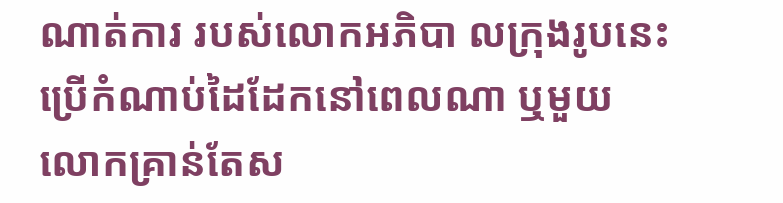ណាត់ការ របស់លោកអភិបា លក្រុងរូបនេះ ប្រើកំណាប់ដៃដែកនៅពេលណា ឬមួយលោកគ្រាន់តែស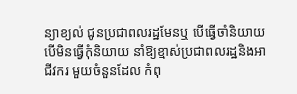ន្យាខ្យល់ ជូនប្រជាពលរដ្ឋមែនឬ បើធ្វើចាំនិយាយ បើមិនធ្វើកុំនិយាយ នាំឱ្យខ្មាស់ប្រជាពលរដ្ឋនិងអាជីវករ មួយចំនួនដែល កំពុ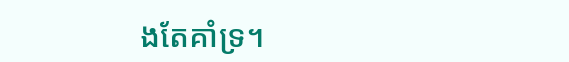ងតែគាំទ្រ។